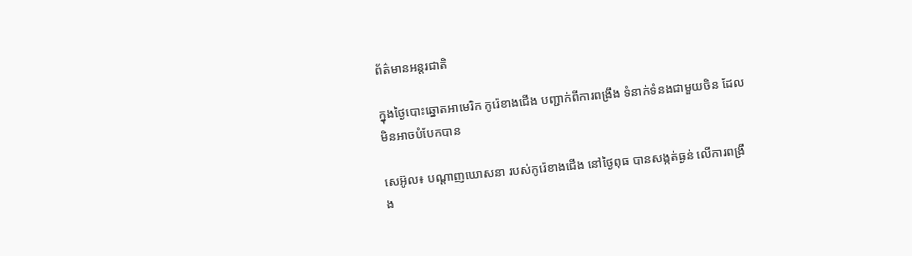ព័ត៌មានអន្តរជាតិ

ក្នុងថ្ងៃបោះឆ្នោតអាមេរិក កូរ៉េខាងជើង បញ្ជាក់ពីការពង្រឹង ទំនាក់ទំនងជាមួយចិន ដែលមិនអាចបំបែកបាន

សេអ៊ូល៖ បណ្ដាញឃោសនា របស់កូរ៉េខាងជើង នៅថ្ងៃពុធ បានសង្កត់ធ្ងន់ លើការពង្រឹង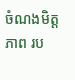ចំណងមិត្តភាព រប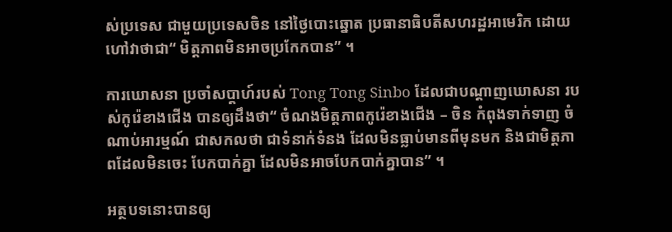ស់ប្រទេស ជាមួយប្រទេសចិន នៅថ្ងៃបោះឆ្នោត ប្រធានាធិបតីសហរដ្ឋអាមេរិក ដោយហៅវាថាជា“ មិត្តភាពមិនអាចប្រកែកបាន” ។

ការឃោសនា ប្រចាំសប្តាហ៍របស់ Tong Tong Sinbo ដែលជាបណ្ដាញឃោសនា របស់កូរ៉េខាងជើង បានឲ្យដឹងថា“ ចំណងមិត្តភាពកូរ៉េខាងជើង – ចិន កំពុងទាក់ទាញ ចំណាប់អារម្មណ៍ ជាសកលថា ជាទំនាក់ទំនង ដែលមិនធ្លាប់មានពីមុនមក និងជាមិត្តភាពដែលមិនចេះ បែកបាក់គ្នា ដែលមិនអាចបែកបាក់គ្នាបាន” ។

អត្ថបទនោះបានឲ្យ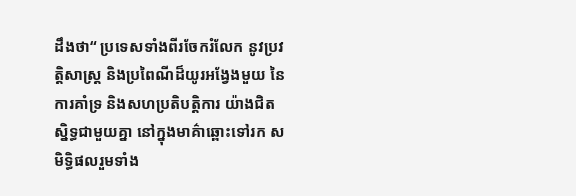ដឹងថា“ ប្រទេសទាំងពីរចែករំលែក នូវប្រវត្តិសាស្ត្រ និងប្រពៃណីដ៏យូរអង្វែងមួយ នៃការគាំទ្រ និងសហប្រតិបត្តិការ យ៉ាងជិតស្និទ្ធជាមួយគ្នា នៅក្នុងមាគ៌ាឆ្ពោះទៅរក សមិទ្ធិផលរួមទាំង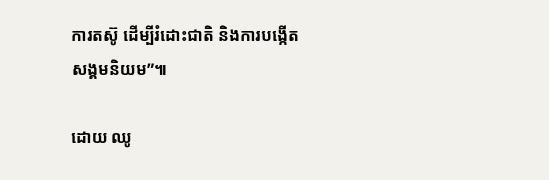ការតស៊ូ ដើម្បីរំដោះជាតិ និងការបង្កើតសង្គមនិយម”៕

ដោយ ឈូ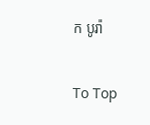ក បូរ៉ា

To Top